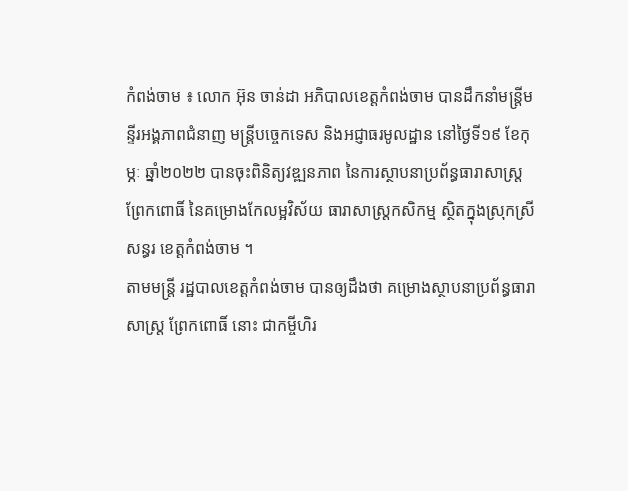កំពង់ចាម ៖ លោក អ៊ុន ចាន់ដា អភិបាលខេត្តកំពង់ចាម បានដឹកនាំមន្ត្រីមន្ទីរអង្គភាពជំនាញ មន្ត្រីបច្ចេកទេស និងអជ្ញាធរមូលដ្ឋាន នៅថ្ងៃទី១៩ ខែកុម្ភៈ ឆ្នាំ២០២២ បានចុះពិនិត្យវឌ្ឍនភាព នៃការស្ថាបនាប្រព័ន្ធធារាសាស្ត្រ ព្រែកពោធិ៍ នៃគម្រោងកែលម្អវិស័យ ធារាសាស្រ្តកសិកម្ម ស្ថិតក្នុងស្រុកស្រីសន្ធរ ខេត្តកំពង់ចាម ។
តាមមន្ត្រី រដ្ឋបាលខេត្តកំពង់ចាម បានឲ្យដឹងថា គម្រោងស្ថាបនាប្រព័ន្ធធារាសាស្ត្រ ព្រែកពោធិ៍ នោះ ជាកម្ចីហិរ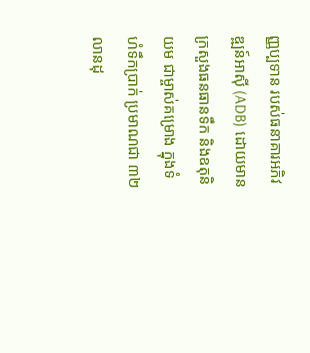ញ្ញប្បទាន របស់ធនាគារអភិវឌ្ឍន៍អាស៊ី (ADB) ដោយមានក្រសួងធនធានទឹក និងឧតុនិយម ជាម្ចាស់គម្រោង ក្នុងទំហំទឹកប្រាក់ ប្រមាណជា ៣២ លានដុ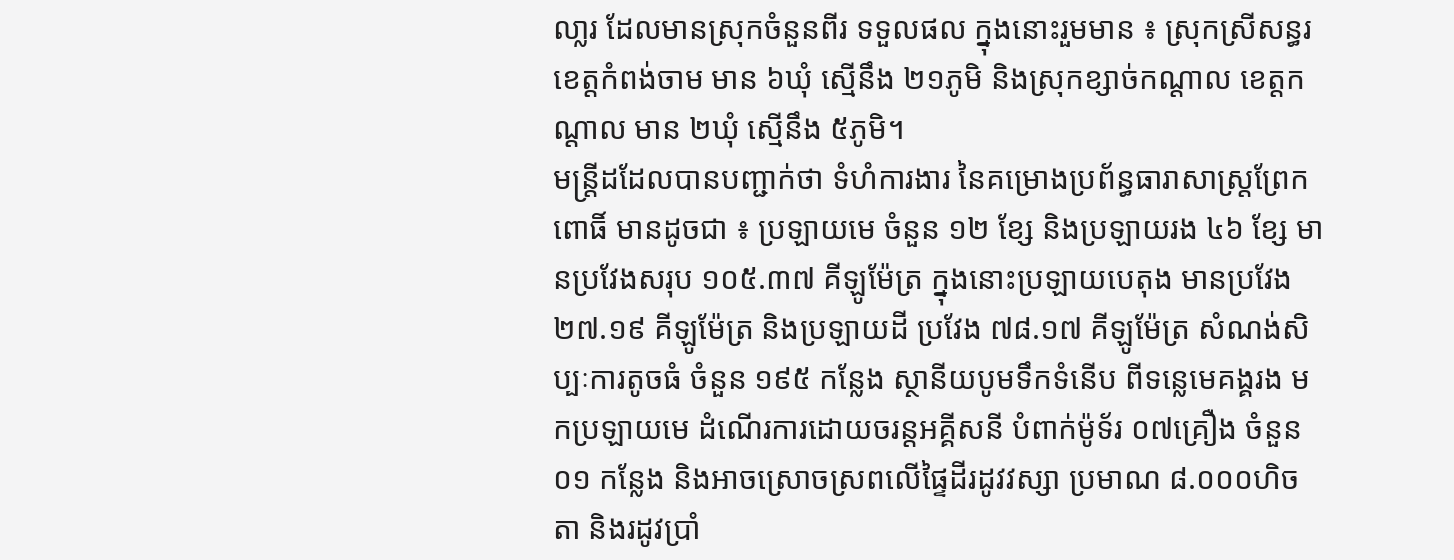លា្លរ ដែលមានស្រុកចំនួនពីរ ទទួលផល ក្នុងនោះរួមមាន ៖ ស្រុកស្រីសន្ធរ ខេត្តកំពង់ចាម មាន ៦ឃុំ ស្មើនឹង ២១ភូមិ និងស្រុកខ្សាច់កណ្តាល ខេត្តកណ្ដាល មាន ២ឃុំ ស្មើនឹង ៥ភូមិ។
មន្ត្រីដដែលបានបញ្ជាក់ថា ទំហំការងារ នៃគម្រោងប្រព័ន្ធធារាសាស្រ្តព្រែកពោធិ៍ មានដូចជា ៖ ប្រឡាយមេ ចំនួន ១២ ខ្សែ និងប្រឡាយរង ៤៦ ខ្សែ មានប្រវែងសរុប ១០៥.៣៧ គីឡូម៉ែត្រ ក្នុងនោះប្រឡាយបេតុង មានប្រវែង ២៧.១៩ គីឡូម៉ែត្រ និងប្រឡាយដី ប្រវែង ៧៨.១៧ គីឡូម៉ែត្រ សំណង់សិប្បៈការតូចធំ ចំនួន ១៩៥ កន្លែង ស្ថានីយបូមទឹកទំនើប ពីទន្លេមេគង្គរង មកប្រឡាយមេ ដំណើរការដោយចរន្តអគ្គីសនី បំពាក់ម៉ូទ័រ ០៧គ្រឿង ចំនួន ០១ កន្លែង និងអាចស្រោចស្រពលើផ្ទៃដីរដូវវស្សា ប្រមាណ ៨.០០០ហិចតា និងរដូវប្រាំ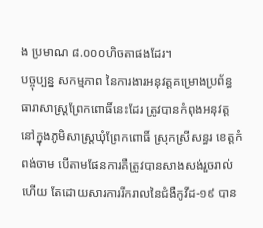ង ប្រមាណ ៨.០០០ហិចតាផងដែរ។
បច្ចុប្បន្ន សកម្មភាព នៃការងារអនុវត្តគម្រោងប្រព័ន្ធធារាសាស្រ្តព្រែកពោធិ៍នេះដែរ ត្រូវបានកំពុងអនុវត្តនៅក្នុងភូមិសាស្រ្តឃុំព្រែកពោធិ៍ ស្រុកស្រីសន្ធរ ខេត្តកំពង់ចាម បើតាមផែនការគឺត្រូវបានសាងសង់រួចរាល់ហើយ តែដោយសារការរីករាលនៃជំងឺកូវីដ-១៩ បាន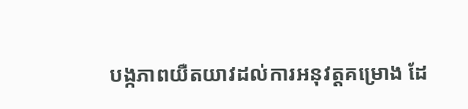បង្កភាពយឺតយាវដល់ការអនុវត្តគម្រោង ដែ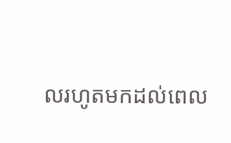លរហូតមកដល់ពេល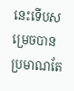នេះទើបសម្រេចបានប្រមាណតែ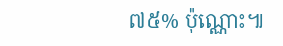៧៥% ប៉ុណ្ណោះ៕